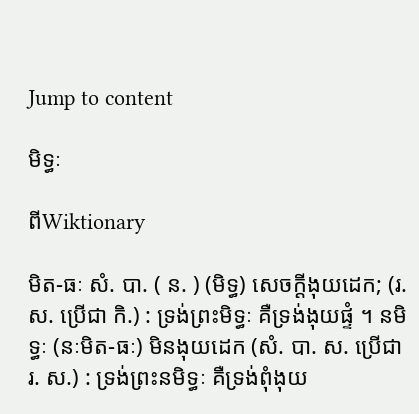Jump to content

មិទ្ធៈ

ពីWiktionary

មិត-ធៈ សំ. បា. ( ន. ) (មិទ្ធ) សេចក្ដីងុយដេក; (រ. ស. ប្រើជា កិ.) : ទ្រង់ព្រះមិទ្ធៈ គឺទ្រង់ងុយផ្ទំ ។ នមិទ្ធៈ (នៈមិត-ធៈ) មិនងុយដេក (សំ. បា. ស. ប្រើជា រ. ស.) : ទ្រង់ព្រះនមិទ្ធៈ គឺទ្រង់ពុំងុយ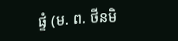ផ្ទំ (ម. ព. ថីនមិ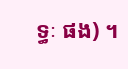ទ្ធៈ ផង) ។